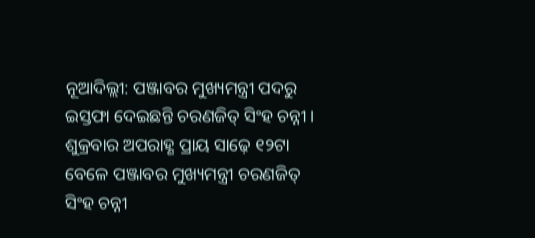ନୂଆଦିଲ୍ଲୀ: ପଞ୍ଜାବର ମୁଖ୍ୟମନ୍ତ୍ରୀ ପଦରୁ ଇସ୍ତଫା ଦେଇଛନ୍ତି ଚରଣଜିତ୍ ସିଂହ ଚନ୍ନୀ । ଶୁକ୍ରବାର ଅପରାହ୍ଣ ପ୍ରାୟ ସାଢ଼େ ୧୨ଟା ବେଳେ ପଞ୍ଜାବର ମୁଖ୍ୟମନ୍ତ୍ରୀ ଚରଣଜିତ୍ ସିଂହ ଚନ୍ନୀ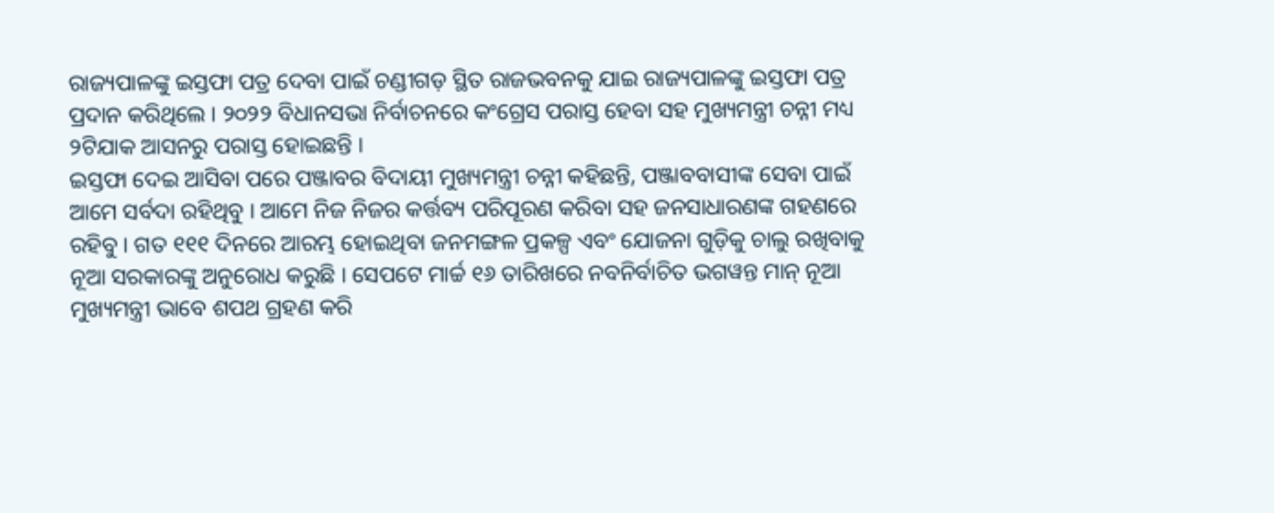ରାଜ୍ୟପାଳଙ୍କୁ ଇସ୍ତଫା ପତ୍ର ଦେବା ପାଇଁ ଚଣ୍ଡୀଗଡ଼ ସ୍ଥିତ ରାଜଭବନକୁ ଯାଇ ରାଜ୍ୟପାଳଙ୍କୁ ଇସ୍ତଫା ପତ୍ର ପ୍ରଦାନ କରିଥିଲେ । ୨୦୨୨ ବିଧାନସଭା ନିର୍ବାଚନରେ କଂଗ୍ରେସ ପରାସ୍ତ ହେବା ସହ ମୁଖ୍ୟମନ୍ତ୍ରୀ ଚନ୍ନୀ ମଧ୍ୟ ୨ଟିଯାକ ଆସନରୁ ପରାସ୍ତ ହୋଇଛନ୍ତି ।
ଇସ୍ତଫା ଦେଇ ଆସିବା ପରେ ପଞ୍ଜାବର ବିଦାୟୀ ମୁଖ୍ୟମନ୍ତ୍ରୀ ଚନ୍ନୀ କହିଛନ୍ତି, ପଞ୍ଜାବବାସୀଙ୍କ ସେବା ପାଇଁ ଆମେ ସର୍ବଦା ରହିଥିବୁ । ଆମେ ନିଜ ନିଜର କର୍ତ୍ତବ୍ୟ ପରିପୂରଣ କରିବା ସହ ଜନସାଧାରଣଙ୍କ ଗହଣରେ ରହିବୁ । ଗତ ୧୧୧ ଦିନରେ ଆରମ୍ଭ ହୋଇଥିବା ଜନମଙ୍ଗଳ ପ୍ରକଳ୍ପ ଏବଂ ଯୋଜନା ଗୁଡ଼ିକୁ ଚାଲୁ ରଖିବାକୁ ନୂଆ ସରକାରଙ୍କୁ ଅନୁରୋଧ କରୁଛି । ସେପଟେ ମାର୍ଚ୍ଚ ୧୬ ତାରିଖରେ ନବନିର୍ବାଚିତ ଭଗୱନ୍ତ ମାନ୍ ନୂଆ ମୁଖ୍ୟମନ୍ତ୍ରୀ ଭାବେ ଶପଥ ଗ୍ରହଣ କରି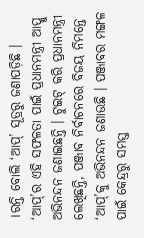।ରନ୍ତି ବୋଲି ‘ଆପ୍’ ସୂତ୍ରରୁ ଜଣାପଡ଼ିଛି ।
‘ଆପ୍’ର ଏହି ସଫଳତା ପାଇଁ ପ୍ରଧାନମନ୍ତ୍ରୀ ଆପ୍କୁ ଅଭିନନ୍ଦନ ଜଣାଇଛନ୍ତି । ଟୁଇଟ୍ କରି ପ୍ରଧାନମନ୍ତ୍ରୀ ଲେଖିଛନ୍ତି, ପଞ୍ଜାବ ନିର୍ବାଚନରେ ବିଜୟ ନିମନ୍ତେ ‘ଆପ୍’କୁ ଅଭିନନ୍ଦନ ଜଣାଉଛି । ପଞ୍ଜାବର ମଙ୍ଗଳ ପାଇଁ କେନ୍ଦ୍ରରୁ ସମସ୍ତ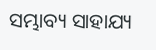ସମ୍ଭାବ୍ୟ ସାହାଯ୍ୟ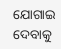ଯୋଗାଇ ଦେବାକୁ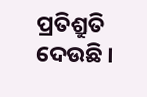ପ୍ରତିଶ୍ରୁତି ଦେଉଛି ।